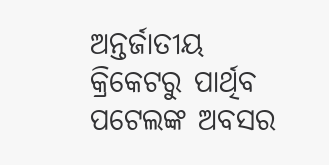ଅନ୍ତର୍ଜାତୀୟ କ୍ରିକେଟରୁ ପାର୍ଥିବ ପଟେଲଙ୍କ ଅବସର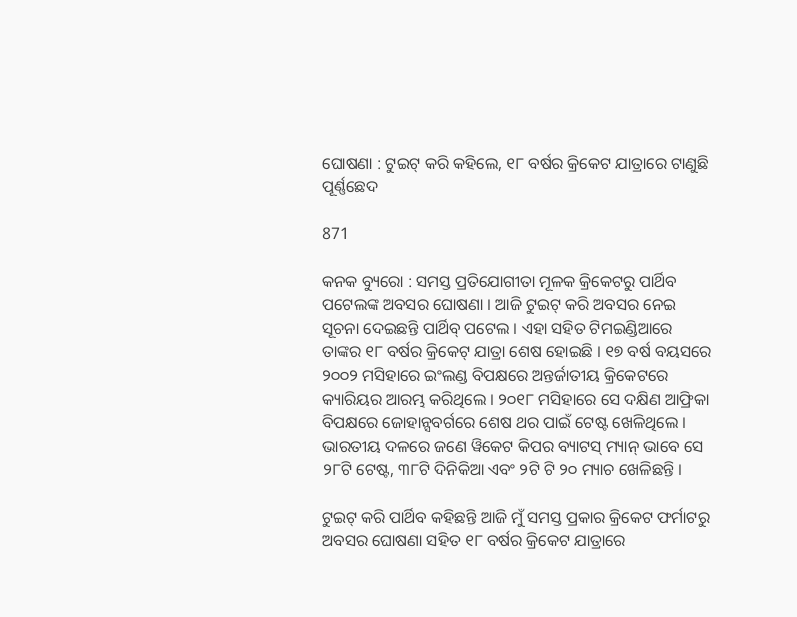ଘୋଷଣା : ଟୁଇଟ୍ କରି କହିଲେ, ୧୮ ବର୍ଷର କ୍ରିକେଟ ଯାତ୍ରାରେ ଟାଣୁଛି ପୂର୍ଣ୍ଣଛେଦ

871

କନକ ବ୍ୟୁରୋ : ସମସ୍ତ ପ୍ରତିଯୋଗୀତା ମୂଳକ କ୍ରିକେଟରୁ ପାର୍ଥିବ ପଟେଲଙ୍କ ଅବସର ଘୋଷଣା । ଆଜି ଟୁଇଟ୍ କରି ଅବସର ନେଇ ସୂଚନା ଦେଇଛନ୍ତି ପାର୍ଥିବ୍ ପଟେଲ । ଏହା ସହିତ ଟିମଇଣ୍ଡିଆରେ ତାଙ୍କର ୧୮ ବର୍ଷର କ୍ରିକେଟ୍ ଯାତ୍ରା ଶେଷ ହୋଇଛି । ୧୭ ବର୍ଷ ବୟସରେ ୨୦୦୨ ମସିହାରେ ଇଂଲଣ୍ଡ ବିପକ୍ଷରେ ଅନ୍ତର୍ଜାତୀୟ କ୍ରିକେଟରେ କ୍ୟାରିୟର ଆରମ୍ଭ କରିଥିଲେ । ୨୦୧୮ ମସିହାରେ ସେ ଦକ୍ଷିଣ ଆଫ୍ରିକା ବିପକ୍ଷରେ ଜୋହାନ୍ସବର୍ଗରେ ଶେଷ ଥର ପାଇଁ ଟେଷ୍ଟ ଖେଳିଥିଲେ । ଭାରତୀୟ ଦଳରେ ଜଣେ ୱିକେଟ କିପର ବ୍ୟାଟସ୍ ମ୍ୟାନ୍ ଭାବେ ସେ ୨୮ଟି ଟେଷ୍ଟ, ୩୮ଟି ଦିନିକିଆ ଏବଂ ୨ଟି ଟି ୨୦ ମ୍ୟାଚ ଖେଳିଛନ୍ତି ।

ଟୁଇଟ୍ କରି ପାର୍ଥିବ କହିଛନ୍ତି ଆଜି ମୁଁ ସମସ୍ତ ପ୍ରକାର କ୍ରିକେଟ ଫର୍ମାଟରୁ ଅବସର ଘୋଷଣା ସହିତ ୧୮ ବର୍ଷର କ୍ରିକେଟ ଯାତ୍ରାରେ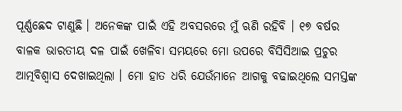ପୂର୍ଣ୍ଣଛେଦ ଟାଣୁଛି । ଅନେକଙ୍କ ପାଇଁ ଏହି ଅବସରରେ ମୁଁ ଋଣି ରହିବି । ୧୭ ବର୍ଷର ବାଳକ ଭାରତୀୟ ଦଳ ପାଇଁ ଖେଳିବା ସମୟରେ ମୋ ଉପରେ ବିସିସିଆଇ ପ୍ରଚୁର ଆତ୍ମବିଶ୍ୱାସ ଦେଖାଇଥିଲା । ମୋ ହାତ ଧରି ଯେଉଁମାନେ ଆଗକୁ ବଢାଇଥିଲେ ସମସ୍ତଙ୍କ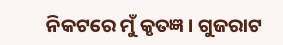ନିକଟରେ ମୁଁ କୃତଜ୍ଞ । ଗୁଜରାଟ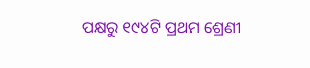ପକ୍ଷରୁ ୧୯୪ଟି ପ୍ରଥମ ଶ୍ରେଣୀ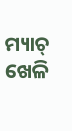ମ୍ୟାଚ୍ ଖେଳି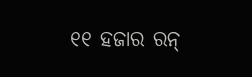୧୧ ହଜାର ରନ୍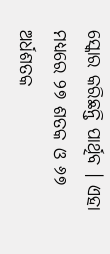ସ୍କୋର କରିଛନ୍ତି ପାର୍ଥିବ । ଏହା ମଧ୍ୟରେ ୨୭ ଶତକ ଓ ୬୭ ଅର୍ଧଶତକ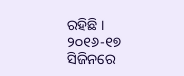ରହିଛି । ୨୦୧୬-୧୭ ସିଜିନରେ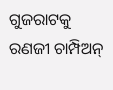ଗୁଜରାଟକୁ ରଣଜୀ ଚାମ୍ପିଅନ୍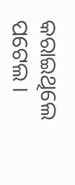କରାଇଥିଲେ ପଟେଲ ।